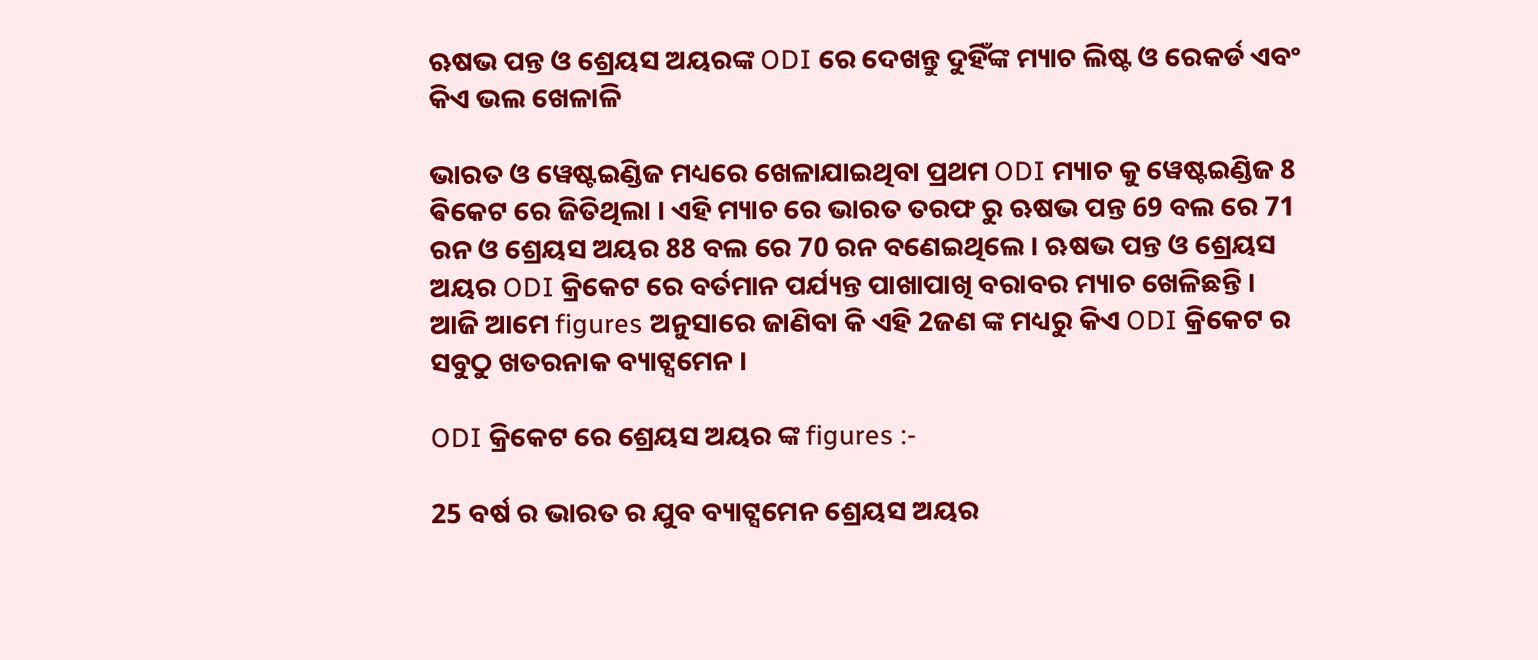ଋଷଭ ପନ୍ତ ଓ ଶ୍ରେୟସ ଅୟରଙ୍କ ODI ରେ ଦେଖନ୍ତୁ ଦୁହିଁଙ୍କ ମ୍ୟାଚ ଲିଷ୍ଟ ଓ ରେକର୍ଡ ଏବଂ କିଏ ଭଲ ଖେଳାଳି

ଭାରତ ଓ ୱେଷ୍ଟଇଣ୍ଡିଜ ମଧ୍ୟରେ ଖେଳାଯାଇଥିବା ପ୍ରଥମ ODI ମ୍ୟାଚ କୁ ୱେଷ୍ଟଇଣ୍ଡିଜ 8 ଵିକେଟ ରେ ଜିତିଥିଲା । ଏହି ମ୍ୟାଚ ରେ ଭାରତ ତରଫ ରୁ ଋଷଭ ପନ୍ତ 69 ବଲ ରେ 71 ରନ ଓ ଶ୍ରେୟସ ଅୟର 88 ବଲ ରେ 70 ରନ ବଣେଇଥିଲେ । ଋଷଭ ପନ୍ତ ଓ ଶ୍ରେୟସ ଅୟର ODI କ୍ରିକେଟ ରେ ବର୍ତମାନ ପର୍ଯ୍ୟନ୍ତ ପାଖାପାଖି ବରାବର ମ୍ୟାଚ ଖେଳିଛନ୍ତି । ଆଜି ଆମେ figures ଅନୁସାରେ ଜାଣିବା କି ଏହି 2ଜଣ ଙ୍କ ମଧ୍ୟରୁ କିଏ ODI କ୍ରିକେଟ ର ସବୁଠୁ ଖତରନାକ ବ୍ୟାଟ୍ସମେନ ।

ODI କ୍ରିକେଟ ରେ ଶ୍ରେୟସ ଅୟର ଙ୍କ figures :-

25 ବର୍ଷ ର ଭାରତ ର ଯୁବ ବ୍ୟାଟ୍ସମେନ ଶ୍ରେୟସ ଅୟର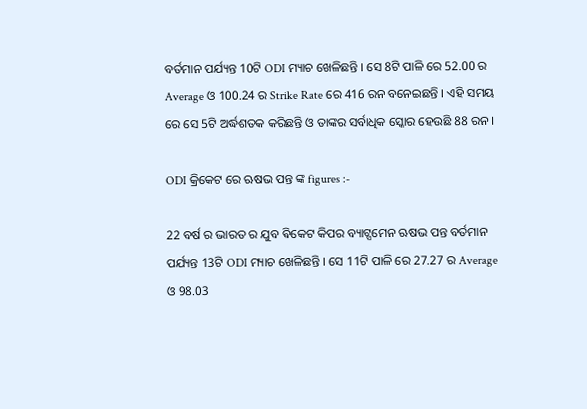ବର୍ତମାନ ପର୍ଯ୍ୟନ୍ତ 10ଟି ODI ମ୍ୟାଚ ଖେଳିଛନ୍ତି । ସେ 8ଟି ପାଳି ରେ 52.00 ର Average ଓ 100.24 ର Strike Rate ରେ 416 ରନ ବନେଇଛନ୍ତି । ଏହି ସମୟ ରେ ସେ 5ଟି ଅର୍ଦ୍ଧଶତକ କରିଛନ୍ତି ଓ ତାଙ୍କର ସର୍ବାଧିକ ସ୍କୋର ହେଉଛି 88 ରନ ।

ODI କ୍ରିକେଟ ରେ ଋଷଭ ପନ୍ତ ଙ୍କ figures :-

22 ବର୍ଷ ର ଭାରତ ର ଯୁବ ଵିକେଟ କିପର ବ୍ୟାଟ୍ସମେନ ଋଷଭ ପନ୍ତ ବର୍ତମାନ ପର୍ଯ୍ୟନ୍ତ 13ଟି ODI ମ୍ୟାଚ ଖେଳିଛନ୍ତି । ସେ 11ଟି ପାଳି ରେ 27.27 ର Average ଓ 98.03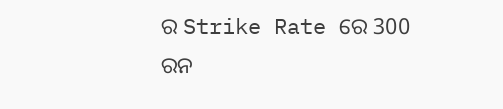ର Strike Rate ରେ 300 ରନ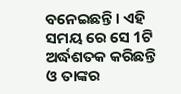ବନେଇଛନ୍ତି । ଏହି ସମୟ ରେ ସେ 1ଟି ଅର୍ଦ୍ଧଶତକ କରିଛନ୍ତି ଓ ତାଙ୍କର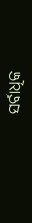ସର୍ବାଧିକ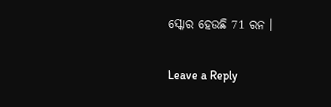ସ୍କୋର ହେଉଛି 71 ରନ ।

Leave a Reply